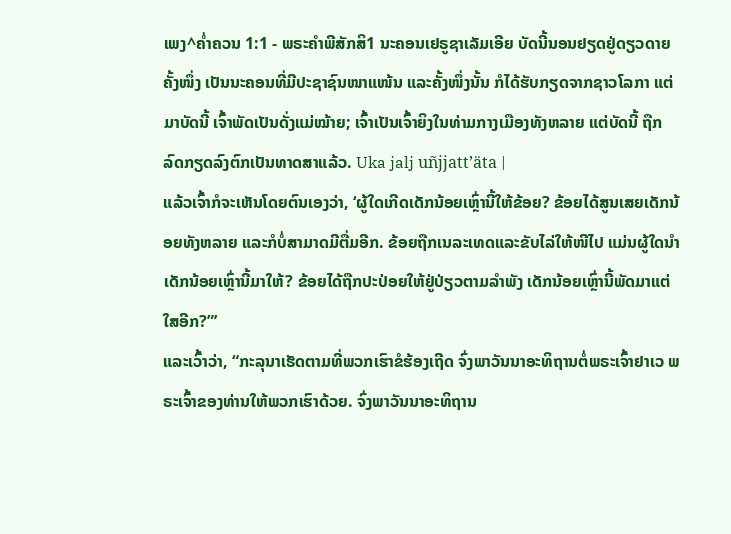ເພງ^ຄໍ່າຄວນ 1:1 - ພຣະຄຳພີສັກສິ1 ນະຄອນເຢຣູຊາເລັມເອີຍ ບັດນີ້ນອນຢຽດຢູ່ດຽວດາຍ ຄັ້ງໜຶ່ງ ເປັນນະຄອນທີ່ມີປະຊາຊົນໜາແໜ້ນ ແລະຄັ້ງໜຶ່ງນັ້ນ ກໍໄດ້ຮັບກຽດຈາກຊາວໂລກາ ແຕ່ມາບັດນີ້ ເຈົ້າພັດເປັນດັ່ງແມ່ໝ້າຍ; ເຈົ້າເປັນເຈົ້າຍິງໃນທ່າມກາງເມືອງທັງຫລາຍ ແຕ່ບັດນີ້ ຖືກລົດກຽດລົງຕົກເປັນທາດສາແລ້ວ. Uka jalj uñjjattʼäta |
ແລ້ວເຈົ້າກໍຈະເຫັນໂດຍຕົນເອງວ່າ, ‘ຜູ້ໃດເກີດເດັກນ້ອຍເຫຼົ່ານີ້ໃຫ້ຂ້ອຍ? ຂ້ອຍໄດ້ສູນເສຍເດັກນ້ອຍທັງຫລາຍ ແລະກໍບໍ່ສາມາດມີຕື່ມອີກ. ຂ້ອຍຖືກເນລະເທດແລະຂັບໄລ່ໃຫ້ໜີໄປ ແມ່ນຜູ້ໃດນຳເດັກນ້ອຍເຫຼົ່ານີ້ມາໃຫ້? ຂ້ອຍໄດ້ຖືກປະປ່ອຍໃຫ້ຢູ່ປ່ຽວຕາມລຳພັງ ເດັກນ້ອຍເຫຼົ່ານີ້ພັດມາແຕ່ໃສອີກ?”’
ແລະເວົ້າວ່າ, “ກະລຸນາເຮັດຕາມທີ່ພວກເຮົາຂໍຮ້ອງເຖີດ ຈົ່ງພາວັນນາອະທິຖານຕໍ່ພຣະເຈົ້າຢາເວ ພຣະເຈົ້າຂອງທ່ານໃຫ້ພວກເຮົາດ້ວຍ. ຈົ່ງພາວັນນາອະທິຖານ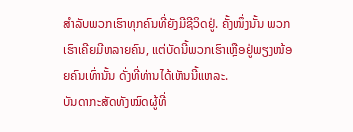ສຳລັບພວກເຮົາທຸກຄົນທີ່ຍັງມີຊີວິດຢູ່. ຄັ້ງໜຶ່ງນັ້ນ ພວກເຮົາເຄີຍມີຫລາຍຄົນ, ແຕ່ບັດນີ້ພວກເຮົາເຫຼືອຢູ່ພຽງໜ້ອຍຄົນເທົ່ານັ້ນ ດັ່ງທີ່ທ່ານໄດ້ເຫັນນີ້ແຫລະ.
ບັນດາກະສັດທັງໝົດຜູ້ທີ່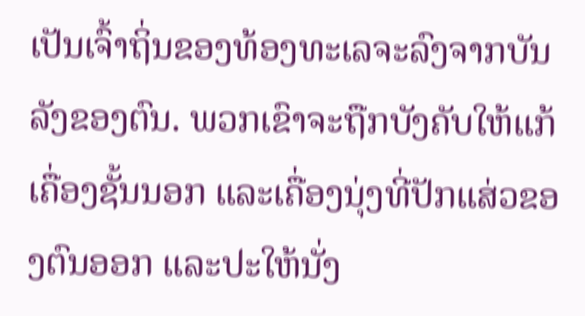ເປັນເຈົ້າຖິ່ນຂອງທ້ອງທະເລຈະລົງຈາກບັນລັງຂອງຕົນ. ພວກເຂົາຈະຖືກບັງຄັບໃຫ້ແກ້ເຄື່ອງຊັ້ນນອກ ແລະເຄື່ອງນຸ່ງທີ່ປັກແສ່ວຂອງຕົນອອກ ແລະປະໃຫ້ນັ່ງ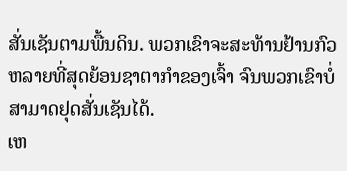ສັ່ນເຊັນຕາມພື້ນດິນ. ພວກເຂົາຈະສະທ້ານຢ້ານກົວຫລາຍທີ່ສຸດຍ້ອນຊາຕາກຳຂອງເຈົ້າ ຈົນພວກເຂົາບໍ່ສາມາດຢຸດສັ່ນເຊັນໄດ້.
ເຫ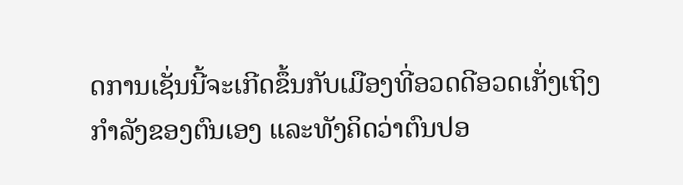ດການເຊັ່ນນີ້ຈະເກີດຂຶ້ນກັບເມືອງທີ່ອວດດີອວດເກັ່ງເຖິງກຳລັງຂອງຕົນເອງ ແລະທັງຄິດວ່າຕົນປອ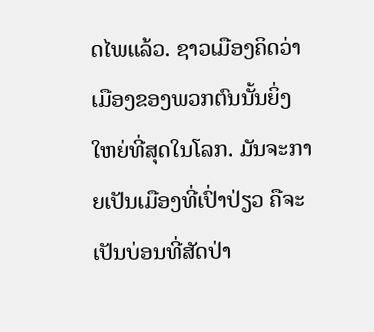ດໄພແລ້ວ. ຊາວເມືອງຄິດວ່າ ເມືອງຂອງພວກຕົນນັ້ນຍິ່ງໃຫຍ່ທີ່ສຸດໃນໂລກ. ມັນຈະກາຍເປັນເມືອງທີ່ເປົ່າປ່ຽວ ຄືຈະເປັນບ່ອນທີ່ສັດປ່າ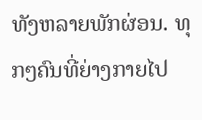ທັງຫລາຍພັກຜ່ອນ. ທຸກໆຄົນທີ່ຍ່າງກາຍໄປ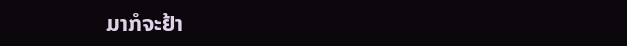ມາກໍຈະຢ້າ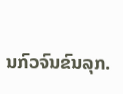ນກົວຈົນຂົນລຸກ.